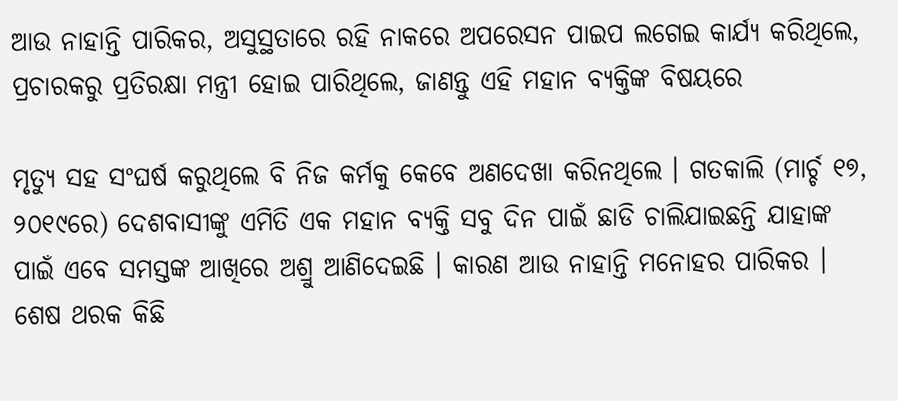ଆଉ ନାହାନ୍ତି ପାରିକର, ଅସୁସ୍ଥତାରେ ରହି ନାକରେ ଅପରେସନ ପାଇପ ଲଗେଇ କାର୍ଯ୍ୟ କରିଥିଲେ, ପ୍ରଚାରକରୁ ପ୍ରତିରକ୍ଷା ମନ୍ତ୍ରୀ ହୋଇ ପାରିଥିଲେ, ଜାଣନ୍ତୁ ଏହି ମହାନ ବ୍ୟକ୍ତିଙ୍କ ବିଷୟରେ

ମୃତ୍ୟୁ ସହ ସଂଘର୍ଷ କରୁଥିଲେ ବି ନିଜ କର୍ମକୁ କେବେ ଅଣଦେଖା କରିନଥିଲେ । ଗତକାଲି (ମାର୍ଚ୍ଚ ୧୭, ୨୦୧୯ରେ) ଦେଶବାସୀଙ୍କୁ ଏମିତି ଏକ ମହାନ ବ୍ୟକ୍ତି ସବୁ ଦିନ ପାଇଁ ଛାଡି ଚାଲିଯାଇଛନ୍ତି ଯାହାଙ୍କ ପାଇଁ ଏବେ ସମସ୍ତଙ୍କ ଆଖିରେ ଅଶ୍ରୁ ଆଣିଦେଇଛି । କାରଣ ଆଉ ନାହାନ୍ତି ମନୋହର ପାରିକର । ଶେଷ ଥରକ କିଛି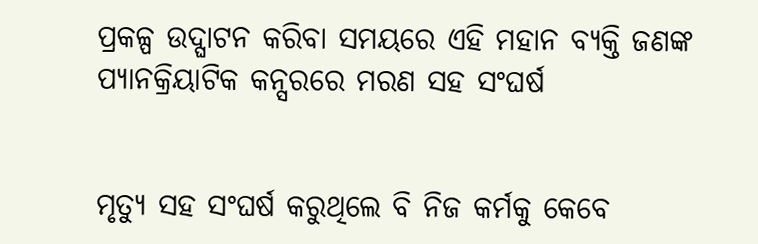ପ୍ରକଳ୍ପ ଉଦ୍ଘାଟନ କରିବା ସମୟରେ ଏହି ମହାନ ବ୍ୟକ୍ତି ଜଣଙ୍କ ପ୍ୟାନକ୍ରିୟାଟିକ କନ୍ସରରେ ମରଣ ସହ ସଂଘର୍ଷ


ମୃତ୍ୟୁ ସହ ସଂଘର୍ଷ କରୁଥିଲେ ବି ନିଜ କର୍ମକୁ କେବେ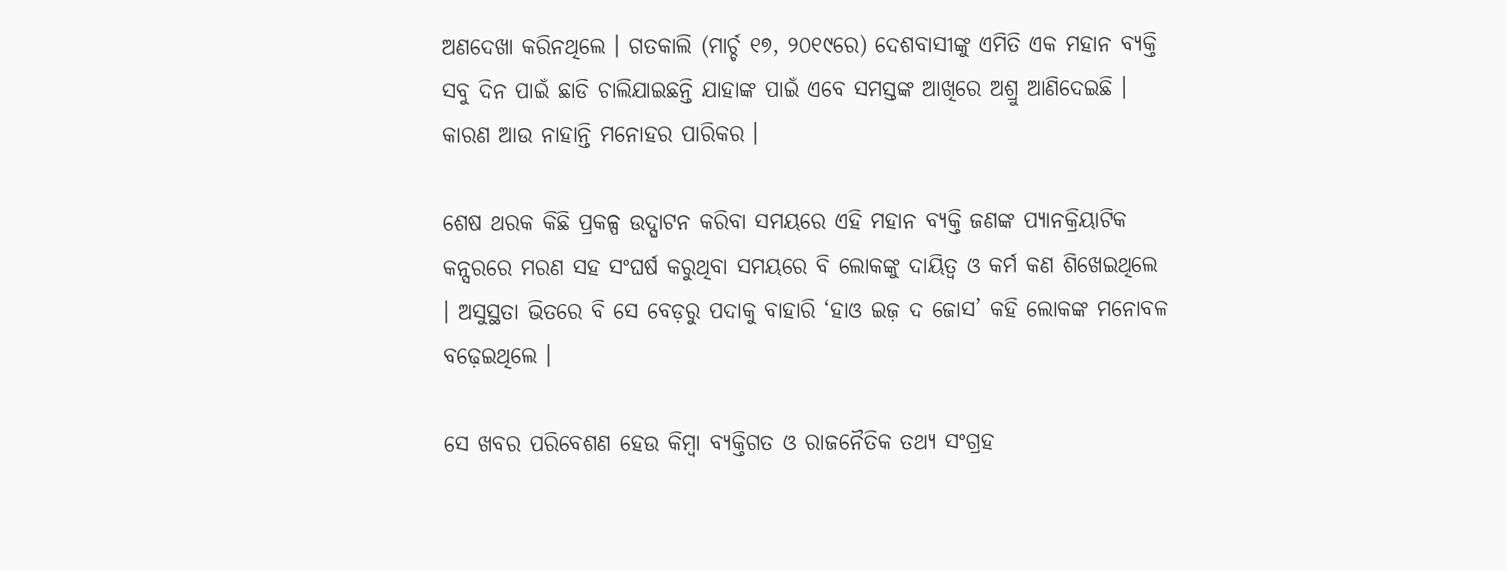ଅଣଦେଖା କରିନଥିଲେ । ଗତକାଲି (ମାର୍ଚ୍ଚ ୧୭, ୨୦୧୯ରେ) ଦେଶବାସୀଙ୍କୁ ଏମିତି ଏକ ମହାନ ବ୍ୟକ୍ତି ସବୁ ଦିନ ପାଇଁ ଛାଡି ଚାଲିଯାଇଛନ୍ତି ଯାହାଙ୍କ ପାଇଁ ଏବେ ସମସ୍ତଙ୍କ ଆଖିରେ ଅଶ୍ରୁ ଆଣିଦେଇଛି । କାରଣ ଆଉ ନାହାନ୍ତି ମନୋହର ପାରିକର ।

ଶେଷ ଥରକ କିଛି ପ୍ରକଳ୍ପ ଉଦ୍ଘାଟନ କରିବା ସମୟରେ ଏହି ମହାନ ବ୍ୟକ୍ତି ଜଣଙ୍କ ପ୍ୟାନକ୍ରିୟାଟିକ କନ୍ସରରେ ମରଣ ସହ ସଂଘର୍ଷ କରୁଥିବା ସମୟରେ ବି ଲୋକଙ୍କୁ ଦାୟିତ୍ୱ ଓ କର୍ମ କଣ ଶିଖେଇଥିଲେ । ଅସୁସ୍ଥତା ଭିତରେ ବି ସେ ବେଡ଼ରୁ ପଦାକୁ ବାହାରି ‘ହାଓ ଇଜ଼ ଦ ଜୋସ’ କହି ଲୋକଙ୍କ ମନୋବଳ ବଢ଼େଇଥିଲେ ।

ସେ ଖବର ପରିବେଶଣ ହେଉ କିମ୍ବା ବ୍ୟକ୍ତିଗତ ଓ ରାଜନୈତିକ ତଥ୍ୟ ସଂଗ୍ରହ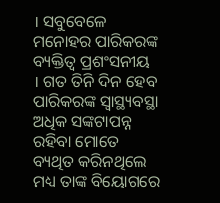। ସବୁବେଳେ ମନୋହର ପାରିକରଙ୍କ ବ୍ୟକ୍ତିତ୍ୱ ପ୍ରଶଂସନୀୟ । ଗତ ତିନି ଦିନ ହେବ ପାରିକରଙ୍କ ସ୍ୱାସ୍ଥ୍ୟବସ୍ଥା ଅଧିକ ସଙ୍କଟାପନ୍ନ ରହିବା ମୋତେ ବ୍ୟଥିତ କରିନଥିଲେ ମଧ୍ୟ ତାଙ୍କ ବିୟୋଗରେ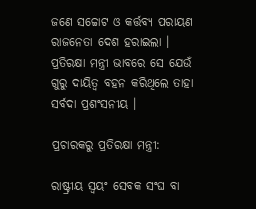ଜଣେ ସଚ୍ଚୋଟ ଓ କର୍ତ୍ତବ୍ୟ ପରାୟଣ ରାଜନେତା ଦେଶ ହରାଇଲା । ପ୍ରତିରକ୍ଷା ମନ୍ତ୍ରୀ ଭାବରେ ସେ ଯେଉଁ ଗୁରୁ ଦାୟିତ୍ୱ ବହନ କରିଥିଲେ ତାହା ସର୍ବଦା ପ୍ରଶଂସନୀୟ ।

ପ୍ରଚାରକରୁ ପ୍ରତିରକ୍ଷା ମନ୍ତ୍ରୀ:

ରାଷ୍ଟ୍ରୀୟ ସ୍ୱୟଂ ସେବକ ସଂଘ ବା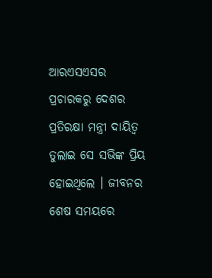ଆରଏସଏସର ପ୍ରଚାରକରୁ ଦେଶର ପ୍ରତିରକ୍ଷା ମନ୍ତ୍ରୀ ଦାୟିତ୍ୱ ତୁଲାଇ ସେ ସଭିଙ୍କ ପ୍ରିୟ ହୋଇଥିଲେ । ଜୀବନର ଶେଷ ସମୟରେ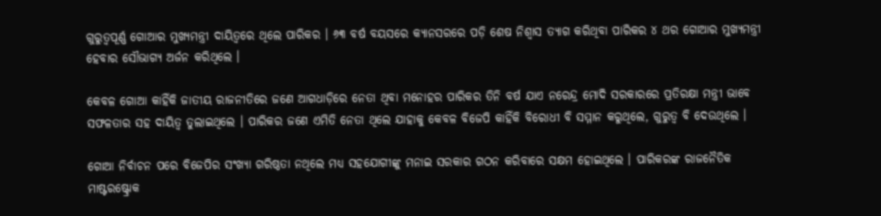ଗୁରୁତ୍ୱପୂର୍ଣ୍ଣ ଗୋଆର ମୁଖ୍ୟମନ୍ତ୍ରୀ ଦାୟିତ୍ୱରେ ଥିଲେ ପାରିକର । ୬୩ ବର୍ଷ ବୟସରେ କ୍ୟାନସରରେ ପଡ଼ି ଶେଷ ନିଶ୍ୱାସ ତ୍ୟାଗ କରିଥିବା ପାରିକର ୪ ଥର ଗୋଆର ମୁଖ୍ୟମନ୍ତ୍ରୀ ହେବାର ସୌଭାଗ୍ୟ ଅର୍ଜନ କରିଥିଲେ ।

କେବଳ ଗୋଆ କାହିଁକି ଜାତୀୟ ରାଜନୀତିରେ ଜଣେ ଆଗଧାଡ଼ିରେ ନେତା ଥିବା ମନୋହର ପାରିକର ତିନି ବର୍ଷ ଯାଏ ନରେନ୍ଦ୍ର ମୋଦି ସରକାରରେ ପ୍ରତିରକ୍ଷା ମନ୍ତ୍ରୀ ଭାବେ ସଫଳତାର ସହ ଦାୟିତ୍ୱ ତୁଲାଇଥିଲେ । ପାରିକର ଜଣେ ଏମିତି ନେତା ଥିଲେ ଯାହାକୁ କେବଳ ବିଜେପି କାହିଁକି ବିରୋଧୀ ବି ସମ୍ମାନ କରୁଥିଲେ, ଗୁରୁତ୍ୱ ବି ଦେଉଥିଲେ ।

ଗୋଆ ନିର୍ବାଚନ ପରେ ବିଜେପିର ସଂଖ୍ୟା ଗରିଷ୍ଠତା ନଥିଲେ ମଧ୍ୟ ସହଯୋଗୀଙ୍କୁ ମନାଇ ସରକାର ଗଠନ କରିବାରେ ସକ୍ଷମ ହୋଇଥିଲେ । ପାରିକରଙ୍କ ରାଜନୈତିକ ମାଷ୍ଟରଷ୍ଟ୍ରୋକ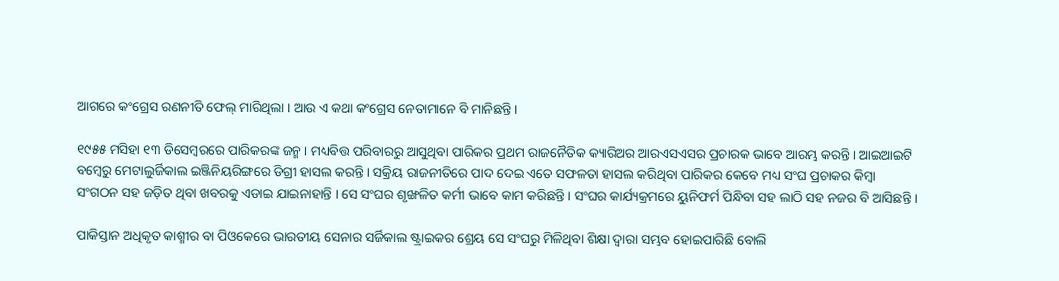ଆଗରେ କଂଗ୍ରେସ ରଣନୀତି ଫେଲ୍ ମାରିଥିଲା । ଆଉ ଏ କଥା କଂଗ୍ରେସ ନେତାମାନେ ବି ମାନିଛନ୍ତି ।

୧୯୫୫ ମସିହା ୧୩ ଡିସେମ୍ବରରେ ପାରିକରଙ୍କ ଜନ୍ମ । ମଧ୍ୟବିତ୍ତ ପରିବାରରୁ ଆସୁଥିବା ପାରିକର ପ୍ରଥମ ରାଜନୈତିକ କ୍ୟାରିଅର ଆରଏସଏସର ପ୍ରଚାରକ ଭାବେ ଆରମ୍ଭ କରନ୍ତି । ଆଇଆଇଟି ବମ୍ବେରୁ ମେଟାଲୁର୍ଜିକାଲ ଇଞ୍ଜିନିୟରିଙ୍ଗରେ ଡିଗ୍ରୀ ହାସଲ କରନ୍ତି । ସକ୍ରିୟ ରାଜନୀତିରେ ପାଦ ଦେଇ ଏତେ ସଫଳତା ହାସଲ କରିଥିବା ପାରିକର କେବେ ମଧ୍ୟ ସଂଘ ପ୍ରଚାକର କିମ୍ବା ସଂଗଠନ ସହ ଜଡ଼ିତ ଥିବା ଖବରକୁ ଏଡାଇ ଯାଇନାହାନ୍ତି । ସେ ସଂଘର ଶୃଙ୍ଖଳିତ କର୍ମୀ ଭାବେ କାମ କରିଛନ୍ତି । ସଂଘର କାର୍ଯ୍ୟକ୍ରମରେ ୟୁନିଫର୍ମ ପିନ୍ଧିବା ସହ ଲାଠି ସହ ନଜର ବି ଆସିଛନ୍ତି ।

ପାକିସ୍ତାନ ଅଧିକୃତ କାଶ୍ମୀର ବା ପିଓକେରେ ଭାରତୀୟ ସେନାର ସର୍ଜିକାଲ ଷ୍ଟ୍ରାଇକର ଶ୍ରେୟ ସେ ସଂଘରୁ ମିଳିଥିବା ଶିକ୍ଷା ଦ୍ୱାରା ସମ୍ଭବ ହୋଇପାରିଛି ବୋଲି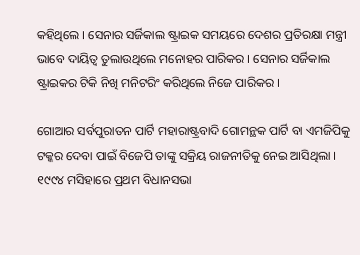କହିଥିଲେ । ସେନାର ସର୍ଜିକାଲ ଷ୍ଟ୍ରାଇକ ସମୟରେ ଦେଶର ପ୍ରତିରକ୍ଷା ମନ୍ତ୍ରୀ ଭାବେ ଦାୟିତ୍ୱ ତୁଲାଉଥିଲେ ମନୋହର ପାରିକର । ସେନାର ସର୍ଜିକାଲ ଷ୍ଟ୍ରାଇକର ଟିକି ନିଖି ମନିଟରିଂ କରିଥିଲେ ନିଜେ ପାରିକର ।

ଗୋଆର ସର୍ବପୁରାତନ ପାର୍ଟି ମହାରାଷ୍ଟ୍ରବାଦି ଗୋମନ୍ଥକ ପାର୍ଟି ବା ଏମଜିପିକୁ ଟକ୍କର ଦେବା ପାଇଁ ବିଜେପି ତାଙ୍କୁ ସକ୍ରିୟ ରାଜନୀତିକୁ ନେଇ ଆସିଥିଲା । ୧୯୯୪ ମସିହାରେ ପ୍ରଥମ ବିଧାନସଭା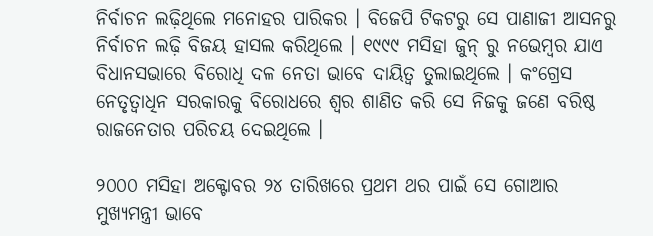ନିର୍ବାଚନ ଲଢ଼ିଥିଲେ ମନୋହର ପାରିକର । ବିଜେପି ଟିକଟରୁ ସେ ପାଣାଜୀ ଆସନରୁ ନିର୍ବାଚନ ଲଢ଼ି ବିଜୟ ହାସଲ କରିଥିଲେ । ୧୯୯୯ ମସିହା ଜୁନ୍ ରୁ ନଭେମ୍ବର ଯାଏ ବିଧାନସଭାରେ ବିରୋଧି ଦଳ ନେତା ଭାବେ ଦାୟିତ୍ୱ ତୁଲାଇଥିଲେ । କଂଗ୍ରେସ ନେତୃତ୍ୱାଧିନ ସରକାରକୁ ବିରୋଧରେ ଶ୍ୱର ଶାଣିତ କରି ସେ ନିଜକୁ ଜଣେ ବରିଷ୍ଠ ରାଜନେତାର ପରିଚୟ ଦେଇଥିଲେ ।

୨୦୦୦ ମସିହା ଅକ୍ଟୋବର ୨୪ ତାରିଖରେ ପ୍ରଥମ ଥର ପାଇଁ ସେ ଗୋଆର ମୁଖ୍ୟମନ୍ତ୍ରୀ ଭାବେ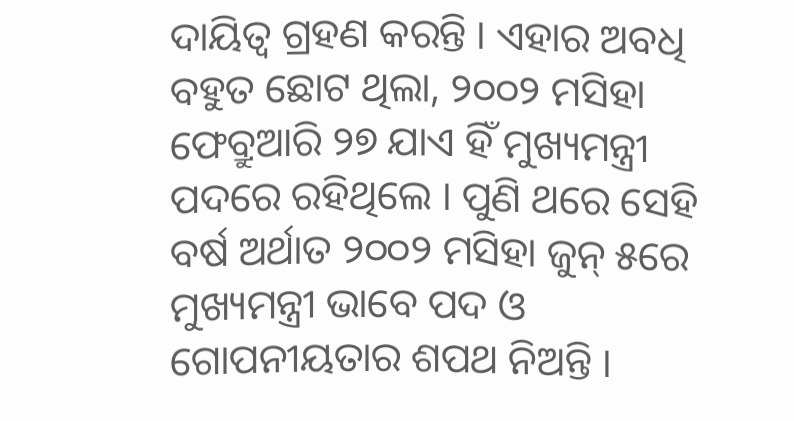ଦାୟିତ୍ୱ ଗ୍ରହଣ କରନ୍ତି । ଏହାର ଅବଧି ବହୁତ ଛୋଟ ଥିଲା, ୨୦୦୨ ମସିହା ଫେବ୍ରୁଆରି ୨୭ ଯାଏ ହିଁ ମୁଖ୍ୟମନ୍ତ୍ରୀ ପଦରେ ରହିଥିଲେ । ପୁଣି ଥରେ ସେହି ବର୍ଷ ଅର୍ଥାତ ୨୦୦୨ ମସିହା ଜୁନ୍ ୫ରେ ମୁଖ୍ୟମନ୍ତ୍ରୀ ଭାବେ ପଦ ଓ ଗୋପନୀୟତାର ଶପଥ ନିଅନ୍ତି ।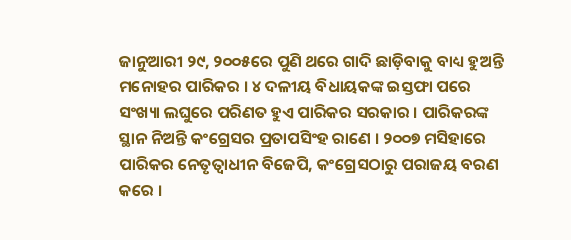ଜାନୁଆରୀ ୨୯, ୨୦୦୫ରେ ପୁଣି ଥରେ ଗାଦି ଛାଡ଼ିବାକୁ ବାଧ୍ୟ ହୁଅନ୍ତି ମନୋହର ପାରିକର । ୪ ଦଳୀୟ ବିଧାୟକଙ୍କ ଇସ୍ତଫା ପରେ ସଂଖ୍ୟା ଲଘୁରେ ପରିଣତ ହୁଏ ପାରିକର ସରକାର । ପାରିକରଙ୍କ ସ୍ଥାନ ନିଅନ୍ତି କଂଗ୍ରେସର ପ୍ରତାପସିଂହ ରାଣେ । ୨୦୦୭ ମସିହାରେ ପାରିକର ନେତୃତ୍ୱାଧୀନ ବିଜେପି, କଂଗ୍ରେସଠାରୁ ପରାଜୟ ବରଣ କରେ ।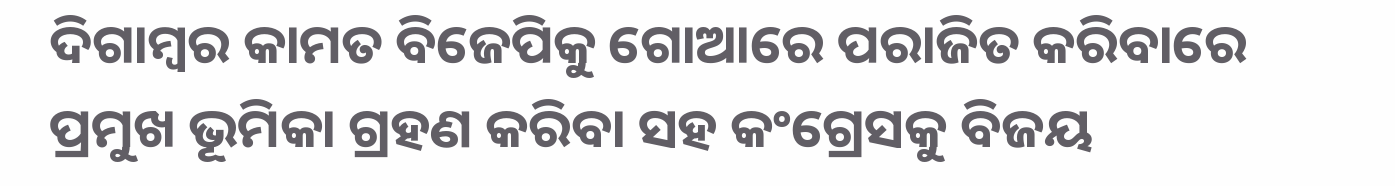ଦିଗାମ୍ବର କାମତ ବିଜେପିକୁ ଗୋଆରେ ପରାଜିତ କରିବାରେ ପ୍ରମୁଖ ଭୂମିକା ଗ୍ରହଣ କରିବା ସହ କଂଗ୍ରେସକୁ ବିଜୟ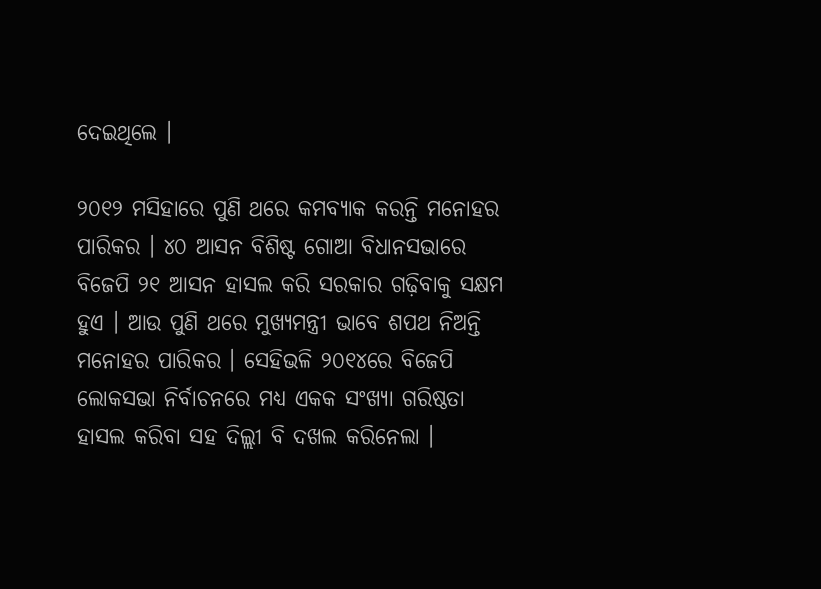ଦେଇଥିଲେ ।

୨୦୧୨ ମସିହାରେ ପୁଣି ଥରେ କମବ୍ୟାକ କରନ୍ତି ମନୋହର ପାରିକର । ୪୦ ଆସନ ବିଶିଷ୍ଟ ଗୋଆ ବିଧାନସଭାରେ ବିଜେପି ୨୧ ଆସନ ହାସଲ କରି ସରକାର ଗଢ଼ିବାକୁ ସକ୍ଷମ ହୁଏ । ଆଉ ପୁଣି ଥରେ ମୁଖ୍ୟମନ୍ତ୍ରୀ ଭାବେ ଶପଥ ନିଅନ୍ତି ମନୋହର ପାରିକର । ସେହିଭଳି ୨୦୧୪ରେ ବିଜେପି ଲୋକସଭା ନିର୍ବାଚନରେ ମଧ୍ୟ ଏକକ ସଂଖ୍ୟା ଗରିଷ୍ଠତା ହାସଲ କରିବା ସହ ଦିଲ୍ଲୀ ବି ଦଖଲ କରିନେଲା ।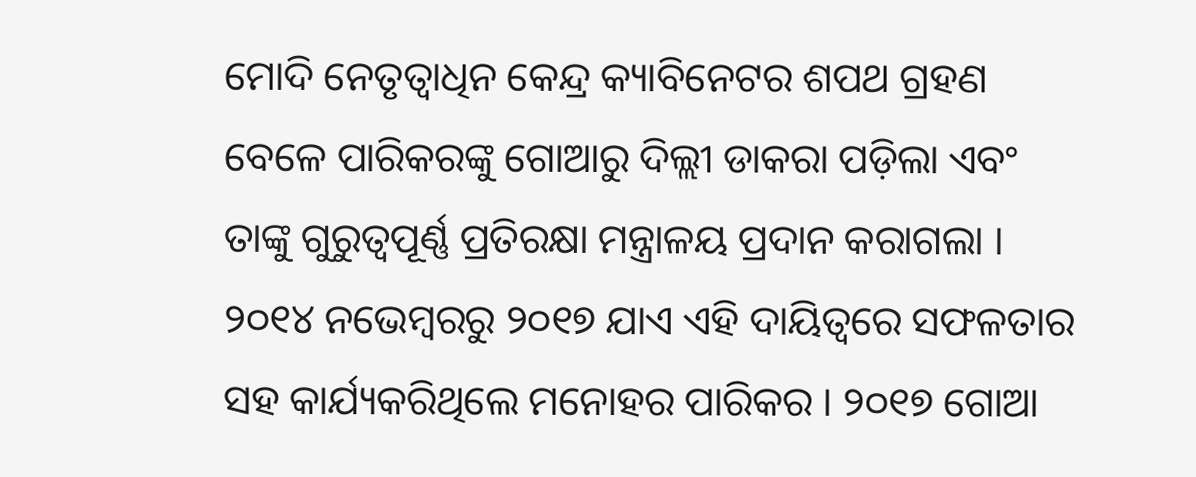ମୋଦି ନେତୃତ୍ୱାଧିନ କେନ୍ଦ୍ର କ୍ୟାବିନେଟର ଶପଥ ଗ୍ରହଣ ବେଳେ ପାରିକରଙ୍କୁ ଗୋଆରୁ ଦିଲ୍ଲୀ ଡାକରା ପଡ଼ିଲା ଏବଂ ତାଙ୍କୁ ଗୁରୁତ୍ୱପୂର୍ଣ୍ଣ ପ୍ରତିରକ୍ଷା ମନ୍ତ୍ରାଳୟ ପ୍ରଦାନ କରାଗଲା । ୨୦୧୪ ନଭେମ୍ବରରୁ ୨୦୧୭ ଯାଏ ଏହି ଦାୟିତ୍ୱରେ ସଫଳତାର ସହ କାର୍ଯ୍ୟକରିଥିଲେ ମନୋହର ପାରିକର । ୨୦୧୭ ଗୋଆ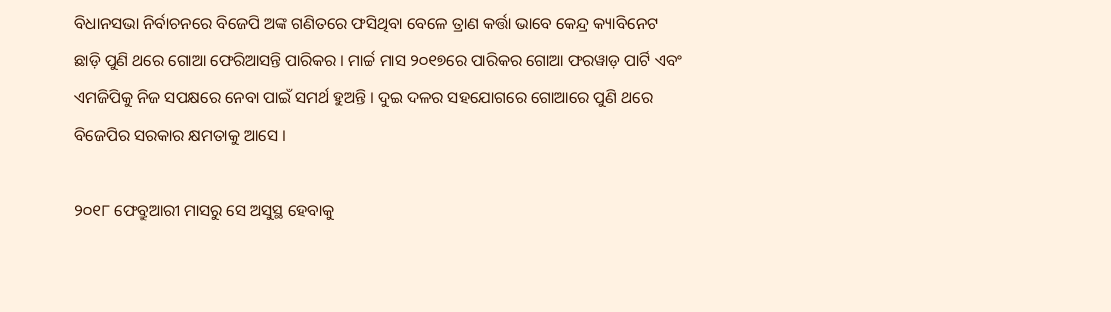ବିଧାନସଭା ନିର୍ବାଚନରେ ବିଜେପି ଅଙ୍କ ଗଣିତରେ ଫସିଥିବା ବେଳେ ତ୍ରାଣ କର୍ତ୍ତା ଭାବେ କେନ୍ଦ୍ର କ୍ୟାବିନେଟ ଛାଡ଼ି ପୁଣି ଥରେ ଗୋଆ ଫେରିଆସନ୍ତି ପାରିକର । ମାର୍ଚ୍ଚ ମାସ ୨୦୧୭ରେ ପାରିକର ଗୋଆ ଫରୱାଡ଼ ପାର୍ଟି ଏବଂ ଏମଜିପିକୁ ନିଜ ସପକ୍ଷରେ ନେବା ପାଇଁ ସମର୍ଥ ହୁଅନ୍ତି । ଦୁଇ ଦଳର ସହଯୋଗରେ ଗୋଆରେ ପୁଣି ଥରେ ବିଜେପିର ସରକାର କ୍ଷମତାକୁ ଆସେ ।

୨୦୧୮ ଫେବ୍ରୁଆରୀ ମାସରୁ ସେ ଅସୁସ୍ଥ ହେବାକୁ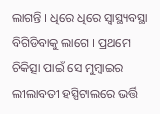ଲାଗନ୍ତି । ଧିରେ ଧିରେ ସ୍ୱାସ୍ଥ୍ୟବସ୍ଥା ବିଗିଡିବାକୁ ଲାଗେ । ପ୍ରଥମେ ଚିକିତ୍ସା ପାଇଁ ସେ ମୁମ୍ବାଇର ଲୀଲାବତୀ ହସ୍ପିଟାଲରେ ଭର୍ତ୍ତି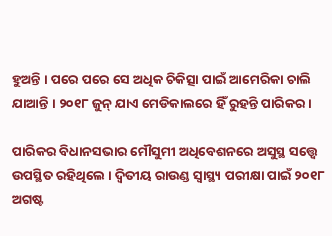ହୁଅନ୍ତି । ପରେ ପରେ ସେ ଅଧିକ ଚିକିତ୍ସା ପାଇଁ ଆମେରିକା ଚାଲି ଯାଆନ୍ତି । ୨୦୧୮ ଜୁନ୍ ଯାଏ ମେଡିକାଲରେ ହିଁ ରୁହନ୍ତି ପାରିକର ।

ପାରିକର ବିଧାନସଭାର ମୌସୁମୀ ଅଧିବେଶନରେ ଅସୁସ୍ଥ ସତ୍ତ୍ୱେ ଉପସ୍ଥିତ ରହିଥିଲେ । ଦ୍ୱିତୀୟ ରାଉଣ୍ଡ ସ୍ୱାସ୍ଥ୍ୟ ପରୀକ୍ଷା ପାଇଁ ୨୦୧୮ ଅଗଷ୍ଟ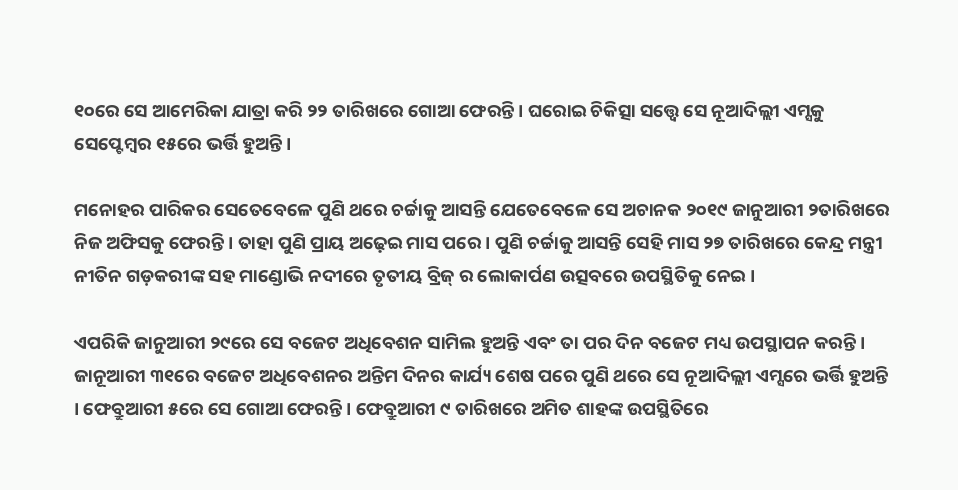୧୦ରେ ସେ ଆମେରିକା ଯାତ୍ରା କରି ୨୨ ତାରିଖରେ ଗୋଆ ଫେରନ୍ତି । ଘରୋଇ ଚିକିତ୍ସା ସତ୍ତ୍ୱେ ସେ ନୂଆଦିଲ୍ଲୀ ଏମ୍ସକୁ ସେପ୍ଟେମ୍ବର ୧୫ରେ ଭର୍ତ୍ତି ହୁଅନ୍ତି ।

ମନୋହର ପାରିକର ସେତେବେଳେ ପୁଣି ଥରେ ଚର୍ଚ୍ଚାକୁ ଆସନ୍ତି ଯେତେବେଳେ ସେ ଅଚାନକ ୨୦୧୯ ଜାନୁଆରୀ ୨ତାରିଖରେ ନିଜ ଅଫିସକୁ ଫେରନ୍ତି । ତାହା ପୁଣି ପ୍ରାୟ ଅଢ଼େଇ ମାସ ପରେ । ପୁଣି ଚର୍ଚ୍ଚାକୁ ଆସନ୍ତି ସେହି ମାସ ୨୭ ତାରିଖରେ କେନ୍ଦ୍ର ମନ୍ତ୍ରୀ ନୀତିନ ଗଡ଼କରୀଙ୍କ ସହ ମାଣ୍ଡୋଭି ନଦୀରେ ତୃତୀୟ ବ୍ରିଜ୍ ର ଲୋକାର୍ପଣ ଉତ୍ସବରେ ଉପସ୍ଥିତିକୁ ନେଇ ।

ଏପରିକି ଜାନୁଆରୀ ୨୯ରେ ସେ ବଜେଟ ଅଧିବେଶନ ସାମିଲ ହୁଅନ୍ତି ଏବଂ ତା ପର ଦିନ ବଜେଟ ମଧ୍ୟ ଉପସ୍ଥାପନ କରନ୍ତି । ଜାନୂଆରୀ ୩୧ରେ ବଜେଟ ଅଧିବେଶନର ଅନ୍ତିମ ଦିନର କାର୍ଯ୍ୟ ଶେଷ ପରେ ପୁଣି ଥରେ ସେ ନୂଆଦିଲ୍ଲୀ ଏମ୍ସରେ ଭର୍ତ୍ତି ହୁଅନ୍ତି । ଫେବ୍ରୁଆରୀ ୫ରେ ସେ ଗୋଆ ଫେରନ୍ତି । ଫେବ୍ରୁଆରୀ ୯ ତାରିଖରେ ଅମିତ ଶାହଙ୍କ ଉପସ୍ଥିତିରେ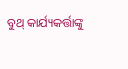ବୁଥ୍ କାର୍ଯ୍ୟକର୍ତ୍ତାଙ୍କୁ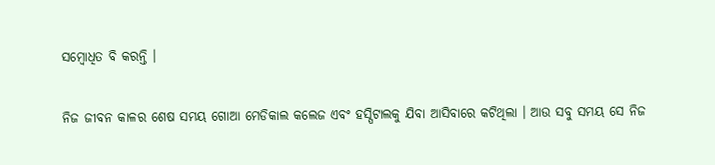ସମ୍ବୋଧିତ ବି କରନ୍ତି ।

ନିଜ ଜୀବନ କାଳର ଶେଷ ସମୟ ଗୋଆ ମେଡିକାଲ କଲେଜ ଏବଂ ହସ୍ପିଟାଲକୁ ଯିବା ଆସିବାରେ କଟିଥିଲା । ଆଉ ସବୁ ସମୟ ସେ ନିଜ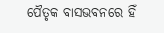ପୈତୃକ ବାସଭବନରେ ହିଁ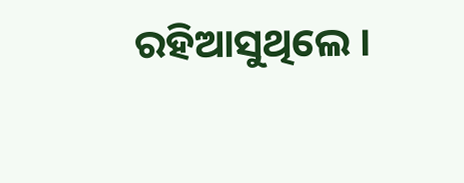ରହିଆସୁଥିଲେ ।